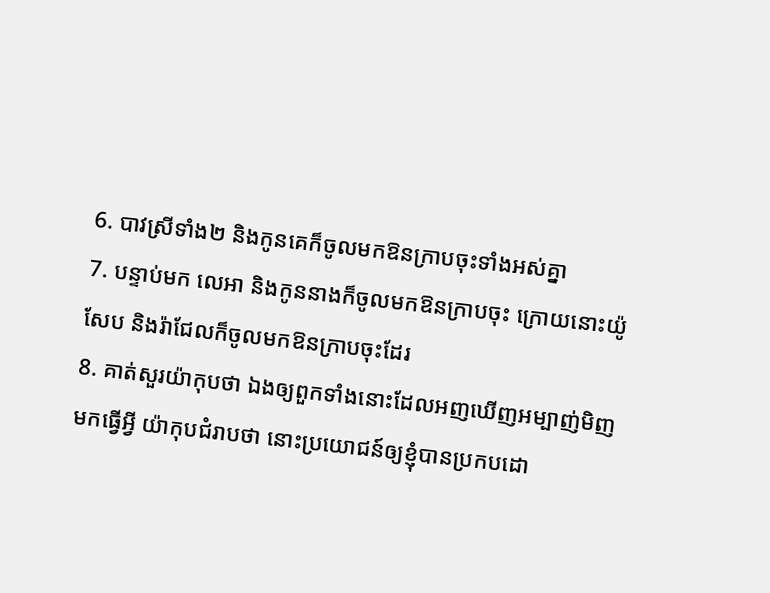6. បាវស្រីទាំង២ និងកូនគេក៏ចូលមកឱនក្រាបចុះទាំងអស់គ្នា
7. បន្ទាប់មក លេអា និងកូននាងក៏ចូលមកឱនក្រាបចុះ ក្រោយនោះយ៉ូសែប និងរ៉ាជែលក៏ចូលមកឱនក្រាបចុះដែរ
8. គាត់សួរយ៉ាកុបថា ឯងឲ្យពួកទាំងនោះដែលអញឃើញអម្បាញ់មិញមកធ្វើអ្វី យ៉ាកុបជំរាបថា នោះប្រយោជន៍ឲ្យខ្ញុំបានប្រកបដោ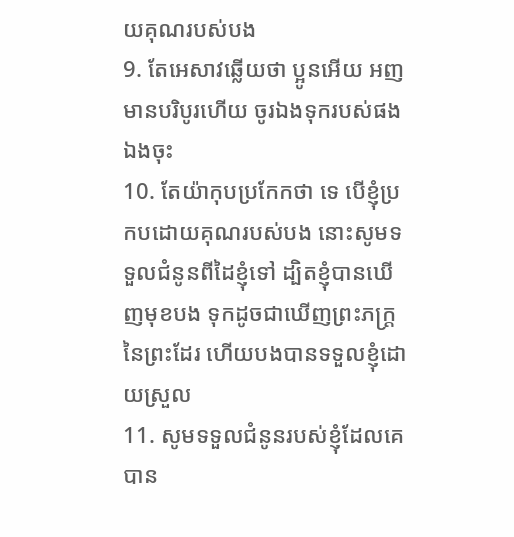យគុណរបស់បង
9. តែអេសាវឆ្លើយថា ប្អូនអើយ អញមានបរិបូរហើយ ចូរឯងទុករបស់ផងឯងចុះ
10. តែយ៉ាកុបប្រកែកថា ទេ បើខ្ញុំប្រកបដោយគុណរបស់បង នោះសូមទទួលជំនូនពីដៃខ្ញុំទៅ ដ្បិតខ្ញុំបានឃើញមុខបង ទុកដូចជាឃើញព្រះភក្ត្រនៃព្រះដែរ ហើយបងបានទទួលខ្ញុំដោយស្រួល
11. សូមទទួលជំនូនរបស់ខ្ញុំដែលគេបាន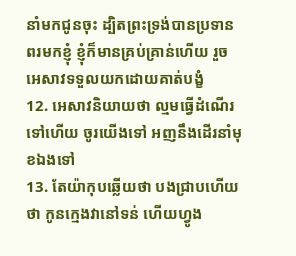នាំមកជូនចុះ ដ្បិតព្រះទ្រង់បានប្រទានពរមកខ្ញុំ ខ្ញុំក៏មានគ្រប់គ្រាន់ហើយ រួចអេសាវទទួលយកដោយគាត់បង្ខំ
12. អេសាវនិយាយថា ល្មមធ្វើដំណើរទៅហើយ ចូរយើងទៅ អញនឹងដើរនាំមុខឯងទៅ
13. តែយ៉ាកុបឆ្លើយថា បងជ្រាបហើយថា កូនក្មេងវានៅទន់ ហើយហ្វូង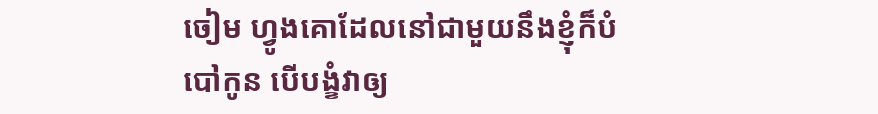ចៀម ហ្វូងគោដែលនៅជាមួយនឹងខ្ញុំក៏បំបៅកូន បើបង្ខំវាឲ្យ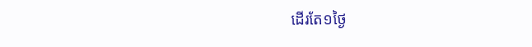ដើរតែ១ថ្ងៃ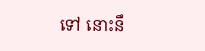ទៅ នោះនឹ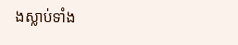ងស្លាប់ទាំង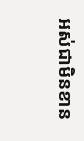អស់ជាមិនខាន